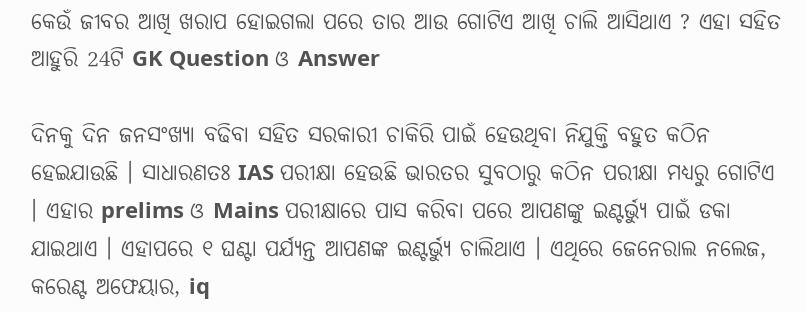କେଉଁ ଜୀବର ଆଖି ଖରାପ ହୋଇଗଲା ପରେ ତାର ଆଉ ଗୋଟିଏ ଆଖି ଚାଲି ଆସିଥାଏ ? ଏହା ସହିତ ଆହୁରି 24ଟି GK Question ଓ Answer

ଦିନକୁ ଦିନ ଜନସଂଖ୍ୟା ବଢିବା ସହିତ ସରକାରୀ ଚାକିରି ପାଇଁ ହେଉଥିବା ନିଯୁକ୍ତି ବହୁତ କଠିନ ହେଇଯାଉଛି । ସାଧାରଣତଃ IAS ପରୀକ୍ଷା ହେଉଛି ଭାରତର ସୁବଠାରୁ କଠିନ ପରୀକ୍ଷା ମଧ୍ୟରୁ ଗୋଟିଏ । ଏହାର prelims ଓ Mains ପରୀକ୍ଷାରେ ପାସ କରିବା ପରେ ଆପଣଙ୍କୁ ଇଣ୍ଟର୍ଭ୍ୟୁ ପାଇଁ ଡକା ଯାଇଥାଏ । ଏହାପରେ ୧ ଘଣ୍ଟା ପର୍ଯ୍ୟନ୍ତ ଆପଣଙ୍କ ଇଣ୍ଟର୍ଭ୍ୟୁ ଚାଲିଥାଏ । ଏଥିରେ ଜେନେରାଲ ନଲେଜ, କରେଣ୍ଟ ଅଫେୟାର, iq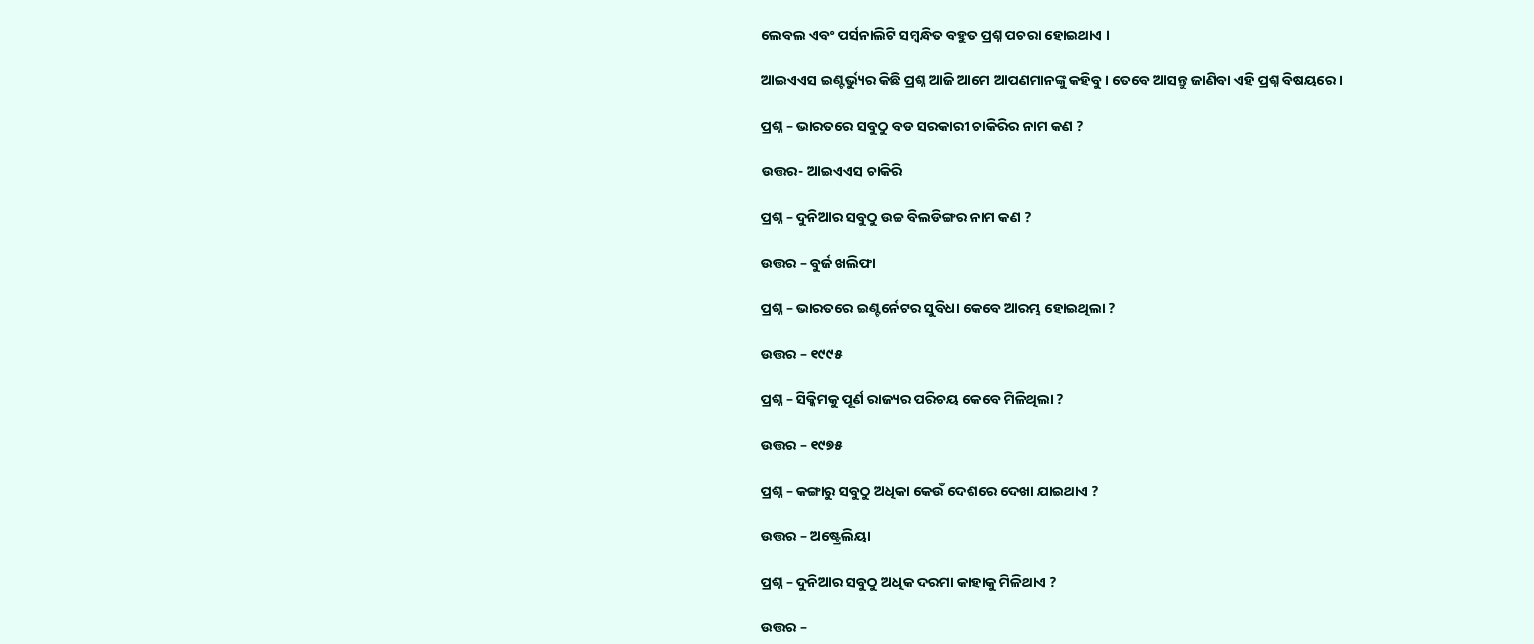ଲେବଲ ଏବଂ ପର୍ସନାଲିଟି ସମ୍ବନ୍ଧିତ ବହୁତ ପ୍ରଶ୍ନ ପଚରା ହୋଇଥାଏ ।

ଆଇଏଏସ ଇଣ୍ଟର୍ଭ୍ୟୁର କିଛି ପ୍ରଶ୍ନ ଆଜି ଆମେ ଆପଣମାନଙ୍କୁ କହିବୁ । ତେବେ ଆସନ୍ତୁ ଜାଣିବା ଏହି ପ୍ରଶ୍ନ ବିଷୟରେ ।

ପ୍ରଶ୍ନ – ଭାରତରେ ସବୁଠୁ ବଡ ସରକାରୀ ଚାକିରିର ନାମ କଣ ?

ଉତ୍ତର- ଆଇଏଏସ ଚାକିରି

ପ୍ରଶ୍ନ – ଦୁନିଆର ସବୁଠୁ ଉଚ୍ଚ ବିଲଡିଙ୍ଗର ନାମ କଣ ?

ଉତ୍ତର – ବୁର୍ଜ ଖଲିଫା

ପ୍ରଶ୍ନ – ଭାରତରେ ଇଣ୍ଟର୍ନେଟର ସୁବିଧା କେବେ ଆରମ୍ଭ ହୋଇଥିଲା ?

ଉତ୍ତର – ୧୯୯୫

ପ୍ରଶ୍ନ – ସିକ୍କିମକୁ ପୂର୍ଣ ରାଜ୍ୟର ପରିଚୟ କେବେ ମିଳିଥିଲା ?

ଉତ୍ତର – ୧୯୭୫

ପ୍ରଶ୍ନ – କଙ୍ଗାରୁ ସବୁଠୁ ଅଧିକା କେଉଁ ଦେଶରେ ଦେଖା ଯାଇଥାଏ ?

ଉତ୍ତର – ଅଷ୍ଟ୍ରେଲିୟା

ପ୍ରଶ୍ନ – ଦୁନିଆର ସବୁଠୁ ଅଧିକ ଦରମା କାହାକୁ ମିଳିଥାଏ ?

ଉତ୍ତର –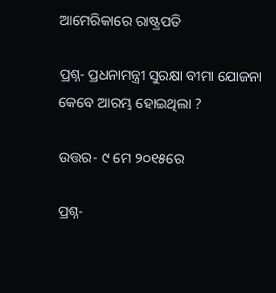ଆମେରିକାରେ ରାଷ୍ଟ୍ରପତି

ପ୍ରଶ୍ନ- ପ୍ରଧନାମନ୍ତ୍ରୀ ସୁରକ୍ଷା ବୀମା ଯୋଜନା କେବେ ଆରମ୍ଭ ହୋଇଥିଲା ?

ଉତ୍ତର- ୯ ମେ ୨୦୧୫ରେ

ପ୍ରଶ୍ନ-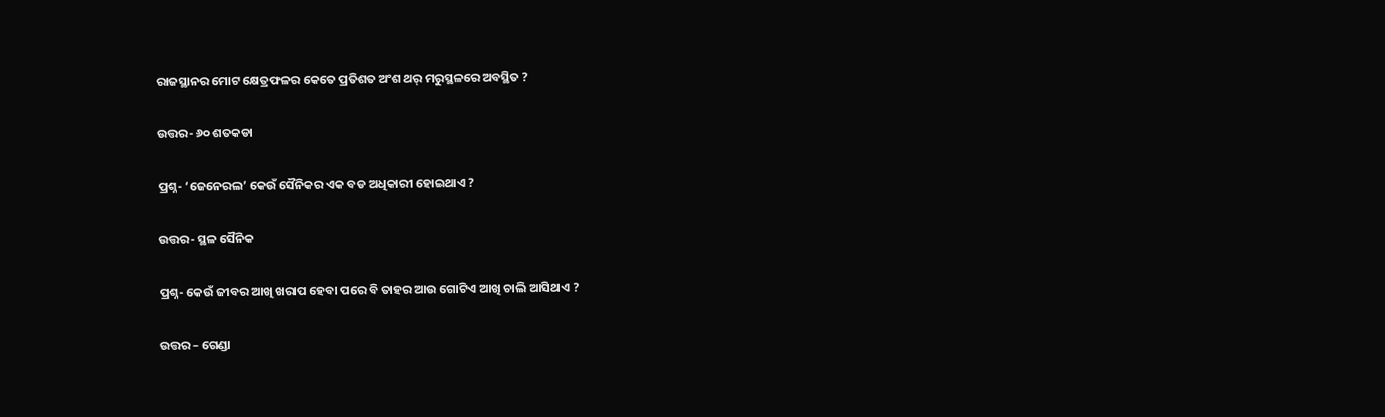ରାଜସ୍ଥାନର ମୋଟ କ୍ଷେତ୍ରଫଳର କେତେ ପ୍ରତିଶତ ଅଂଶ ଥର୍ ମରୁସ୍ଥଳରେ ଅବସ୍ଥିତ ?

ଉତ୍ତର- ୬୦ ଶତକଡା

ପ୍ରଶ୍ନ- ‘ଜେନେରଲ’ କେଉଁ ସୈନିକର ଏକ ବଡ ଅଧିକାରୀ ହୋଇଥାଏ ?

ଉତ୍ତର- ସ୍ଥଳ ସୈନିକ

ପ୍ରଶ୍ନ- କେଉଁ ଜୀବର ଆଖି ଖରାପ ହେବା ପରେ ବି ତାହର ଆଉ ଗୋଟିଏ ଆଖି ଚାଲି ଆସିଥାଏ ?

ଉତ୍ତର – ଗେଣ୍ଡା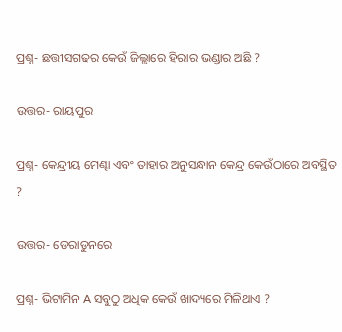ପ୍ରଶ୍ନ- ଛତ୍ତୀସଗଢର କେଉଁ ଜିଲ୍ଲାରେ ହିରାର ଭଣ୍ଡାର ଅଛି ?

ଉତ୍ତର- ରାୟପୁର

ପ୍ରଶ୍ନ- କେନ୍ଦ୍ରୀୟ ମେଣ୍ଢା ଏବଂ ତାହାର ଅନୁସନ୍ଧାନ କେନ୍ଦ୍ର କେଉଁଠାରେ ଅବସ୍ଥିତ ?

ଉତ୍ତର- ଡେରାଡୁନରେ

ପ୍ରଶ୍ନ- ଭିଟାମିନ A ସବୁଠୁ ଅଧିକ କେଉଁ ଖାଦ୍ୟରେ ମିଳିଥାଏ ?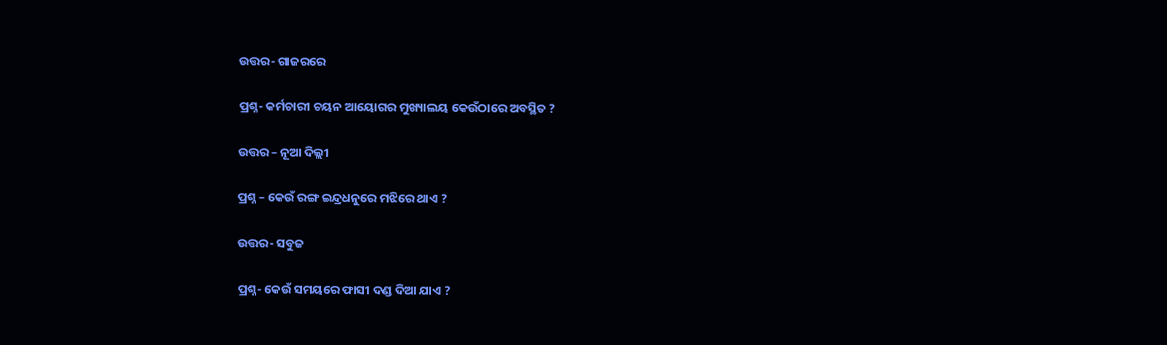ଉତ୍ତର- ଗାଜରରେ

ପ୍ରଶ୍ନ- କର୍ମଚାରୀ ଚୟନ ଆୟୋଗର ମୁଖ୍ୟାଲୟ କେଉଁଠାରେ ଅବସ୍ଥିତ ?

ଉତ୍ତର – ନୂଆ ଦିଲ୍ଲୀ

ପ୍ରଶ୍ନ – କେଉଁ ରଙ୍ଗ ଇନ୍ଦ୍ରଧନୁରେ ମଝିରେ ଥାଏ ?

ଉତ୍ତର- ସବୁଜ

ପ୍ରଶ୍ନ- କେଉଁ ସମୟରେ ଫାସୀ ଦଣ୍ଡ ଦିଆ ଯାଏ ?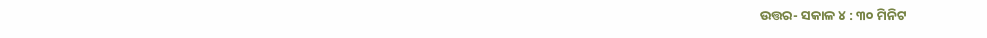ଉତ୍ତର- ସକାଳ ୪ : ୩୦ ମିନିଟ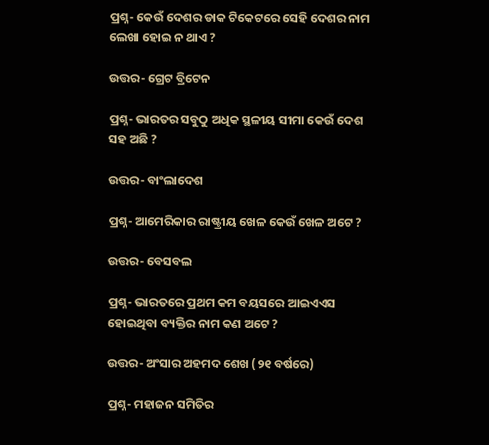ପ୍ରଶ୍ନ- କେଉଁ ଦେଶର ଡାକ ଟିକେଟରେ ସେହି ଦେଶର ନାମ ଲେଖା ହୋଇ ନ ଥାଏ ?

ଉତ୍ତର- ଗ୍ରେଟ ବ୍ରିଟେନ

ପ୍ରଶ୍ନ- ଭାରତର ସବୁଠୁ ଅଧିକ ସ୍ଥଳୀୟ ସୀମା କେଉଁ ଦେଶ ସହ ଅଛି ?

ଉତ୍ତର- ବାଂଲାଦେଶ

ପ୍ରଶ୍ନ- ଆମେରିକାର ରାଷ୍ଟ୍ରୀୟ ଖେଳ କେଉଁ ଖେଳ ଅଟେ ?

ଉତ୍ତର- ବେସବଲ

ପ୍ରଶ୍ନ- ଭାରତରେ ପ୍ରଥମ କମ ବୟସରେ ଆଇଏଏସ ହୋଇଥିବା ବ୍ୟକ୍ତିର ନାମ କଣ ଅଟେ ?

ଉତ୍ତର- ଅଂସାର ଅହମଦ ଶେଖ (୨୧ ବର୍ଷରେ)

ପ୍ରଶ୍ନ- ମହାଜନ ସମିତିର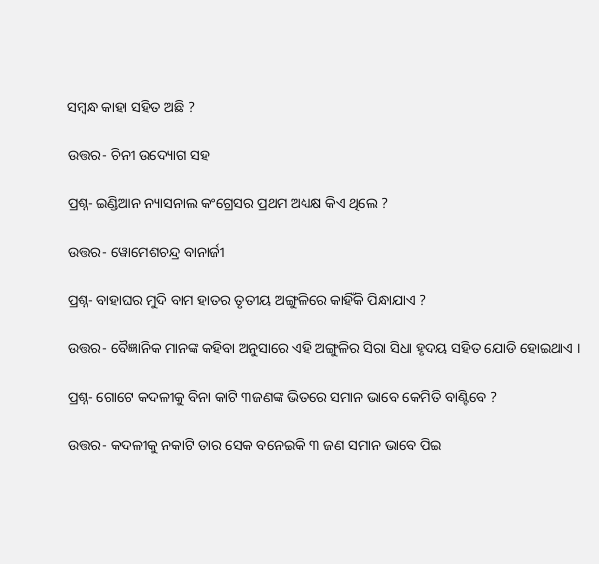ସମ୍ବନ୍ଧ କାହା ସହିତ ଅଛି ?

ଉତ୍ତର- ଚିନୀ ଉଦ୍ୟୋଗ ସହ

ପ୍ରଶ୍ନ- ଇଣ୍ଡିଆନ ନ୍ୟାସନାଲ କଂଗ୍ରେସର ପ୍ରଥମ ଅଧ୍ୟକ୍ଷ କିଏ ଥିଲେ ?

ଉତ୍ତର- ୱୋମେଶଚନ୍ଦ୍ର ବାନାର୍ଜୀ

ପ୍ରଶ୍ନ- ବାହାଘର ମୁଦି ବାମ ହାତର ତୃତୀୟ ଅଙ୍ଗୁଳିରେ କାହିଁକି ପିନ୍ଧାଯାଏ ?

ଉତ୍ତର- ବୈଜ୍ଞାନିକ ମାନଙ୍କ କହିବା ଅନୁସାରେ ଏହି ଅଙ୍ଗୁଳିର ସିରା ସିଧା ହୃଦୟ ସହିତ ଯୋଡି ହୋଇଥାଏ ।

ପ୍ରଶ୍ନ- ଗୋଟେ କଦଳୀକୁ ବିନା କାଟି ୩ଜଣଙ୍କ ଭିତରେ ସମାନ ଭାବେ କେମିତି ବାଣ୍ଟିବେ ?

ଉତ୍ତର- କଦଳୀକୁ ନକାଟି ତାର ସେକ ବନେଇକି ୩ ଜଣ ସମାନ ଭାବେ ପିଇ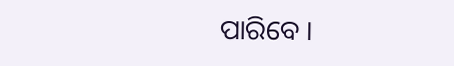ପାରିବେ ।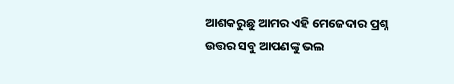ଆଶକରୁଛୁ ଆମର ଏହି ମେଜେଦାର ପ୍ରଶ୍ନ ଉତ୍ତର ସବୁ ଆପଣଙ୍କୁ ଭଲ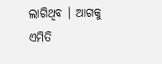ଲାଗିଥିବ । ଆଗକୁ ଏମିତି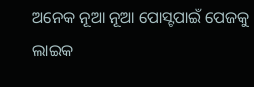ଅନେକ ନୂଆ ନୂଆ ପୋସ୍ଟପାଇଁ ପେଜକୁ ଲାଇକ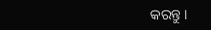କରନ୍ତୁ ।